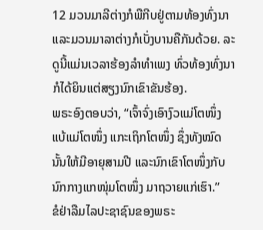12 ມວນມາລີຕ່າງກໍພືກີບຢູ່ຕາມທ້ອງທົ່ງນາ ແລະມວນມາລາຕ່າງກໍເບັ່ງບານຄືກັນດ້ວຍ. ລະດູນີ້ແມ່ນເວລາຮ້ອງລຳທຳເພງ ທົ່ວທ້ອງທົ່ງນາກໍໄດ້ຍິນແຕ່ສຽງນົກເຂົາຂັນຮ້ອງ.
ພຣະອົງຕອບວ່າ, “ເຈົ້າຈົ່ງເອົາງົວແມ່ໂຕໜຶ່ງ ແບ້ແມ່ໂຕໜຶ່ງ ແກະເຖິກໂຕໜຶ່ງ ຊຶ່ງທັງໝົດນັ້ນໃຫ້ມີອາຍຸສາມປີ ແລະນົກເຂົາໂຕໜຶ່ງກັບນົກກາງແກໜຸ່ມໂຕໜຶ່ງ ມາຖວາຍແກ່ເຮົາ.”
ຂໍຢ່າລືມໄລປະຊາຊົນຂອງພຣະ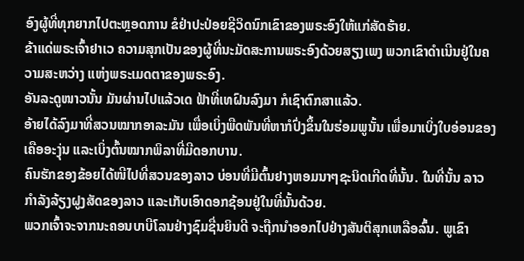ອົງຜູ້ທີ່ທຸກຍາກໄປຕະຫຼອດການ ຂໍຢ່າປະປ່ອຍຊີວິດນົກເຂົາຂອງພຣະອົງໃຫ້ແກ່ສັດຮ້າຍ.
ຂ້າແດ່ພຣະເຈົ້າຢາເວ ຄວາມສຸກເປັນຂອງຜູ້ທີ່ນະມັດສະການພຣະອົງດ້ວຍສຽງເພງ ພວກເຂົາດຳເນີນຢູ່ໃນຄວາມສະຫວ່າງ ແຫ່ງພຣະເມດຕາຂອງພຣະອົງ.
ອັນລະດູໜາວນັ້ນ ມັນຜ່ານໄປແລ້ວເດ ຟ້າທີ່ເທຝົນລົງມາ ກໍເຊົາຕົກສາແລ້ວ.
ອ້າຍໄດ້ລົງມາທີ່ສວນໝາກອາລະມັນ ເພື່ອເບິ່ງພືດພັນທີ່ຫາກໍປົ່ງຂຶ້ນໃນຮ່ອມພູນັ້ນ ເພື່ອມາເບິ່ງໃບອ່ອນຂອງເຄືອອະງຸ່ນ ແລະເບິ່ງຕົ້ນໝາກພິລາທີ່ມີດອກບານ.
ຄົນຮັກຂອງຂ້ອຍໄດ້ໜີໄປທີ່ສວນຂອງລາວ ບ່ອນທີ່ມີຕົ້ນຢາງຫອມນາໆຊະນິດເກີດທີ່ນັ້ນ. ໃນທີ່ນັ້ນ ລາວກຳລັງລ້ຽງຝູງສັດຂອງລາວ ແລະເກັບເອົາດອກຊ້ອນຢູ່ໃນທີ່ນັ້ນດ້ວຍ.
ພວກເຈົ້າຈະຈາກນະຄອນບາບີໂລນຢ່າງຊົມຊື່ນຍິນດີ ຈະຖືກນຳອອກໄປຢ່າງສັນຕິສຸກເຫລືອລົ້ນ. ພູເຂົາ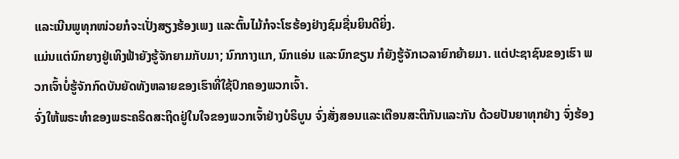ແລະເນີນພູທຸກໜ່ວຍກໍຈະເປັ່ງສຽງຮ້ອງເພງ ແລະຕົ້ນໄມ້ກໍຈະໂຮຮ້ອງຢ່າງຊົມຊື່ນຍິນດີຍິ່ງ.
ແມ່ນແຕ່ນົກຍາງຢູ່ເທິງຟ້າຍັງຮູ້ຈັກຍາມກັບມາ; ນົກກາງແກ, ນົກແອ່ນ ແລະນົກຂຽນ ກໍຍັງຮູ້ຈັກເວລາຍົກຍ້າຍມາ. ແຕ່ປະຊາຊົນຂອງເຮົາ ພວກເຈົ້າບໍ່ຮູ້ຈັກກົດບັນຍັດທັງຫລາຍຂອງເຮົາທີ່ໃຊ້ປົກຄອງພວກເຈົ້າ.
ຈົ່ງໃຫ້ພຣະທຳຂອງພຣະຄຣິດສະຖິດຢູ່ໃນໃຈຂອງພວກເຈົ້າຢ່າງບໍຣິບູນ ຈົ່ງສັ່ງສອນແລະເຕືອນສະຕິກັນແລະກັນ ດ້ວຍປັນຍາທຸກຢ່າງ ຈົ່ງຮ້ອງ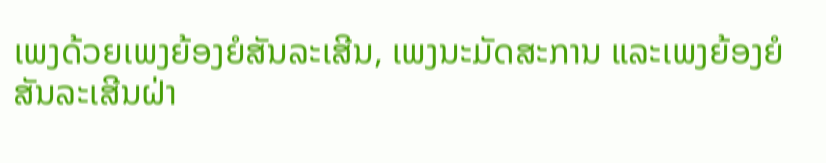ເພງດ້ວຍເພງຍ້ອງຍໍສັນລະເສີນ, ເພງນະມັດສະການ ແລະເພງຍ້ອງຍໍສັນລະເສີນຝ່າ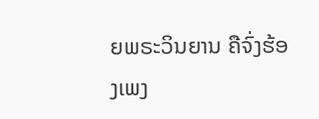ຍພຣະວິນຍານ ຄືຈົ່ງຮ້ອງເພງ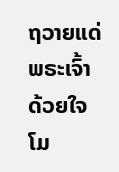ຖວາຍແດ່ພຣະເຈົ້າດ້ວຍໃຈໂມ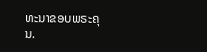ທະນາຂອບພຣະຄຸນ.